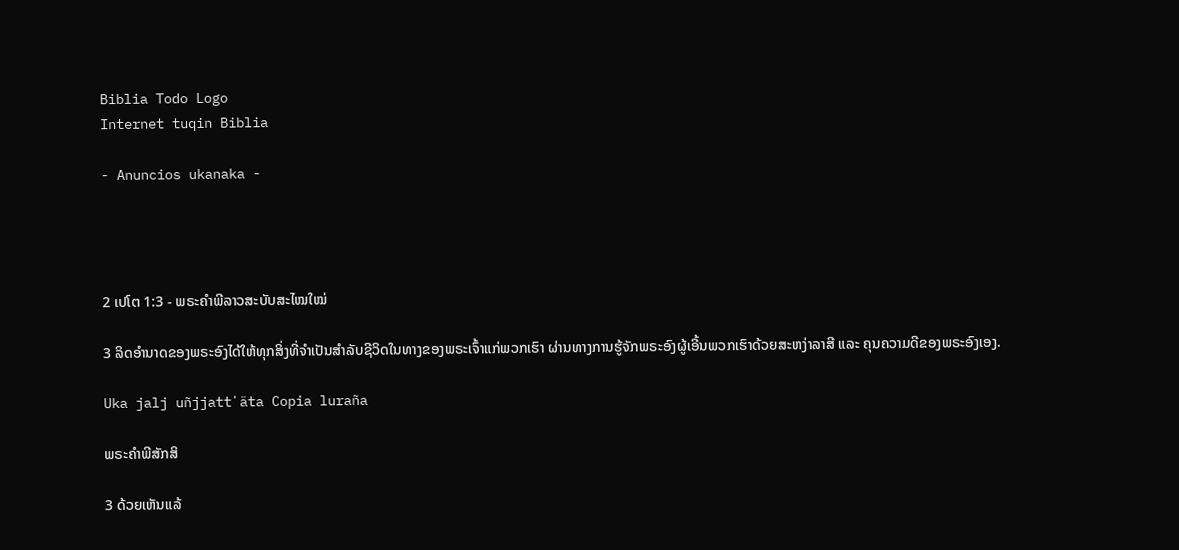Biblia Todo Logo
Internet tuqin Biblia

- Anuncios ukanaka -




2 ເປໂຕ 1:3 - ພຣະຄຳພີລາວສະບັບສະໄໝໃໝ່

3 ລິດອຳນາດຂອງພຣະອົງໄດ້ໃຫ້ທຸກສິ່ງທີ່ຈຳເປັນສຳລັບຊີວິດໃນທາງຂອງພຣະເຈົ້າແກ່ພວກເຮົາ ຜ່ານທາງການຮູ້ຈັກພຣະອົງຜູ້ເອີ້ນພວກເຮົາດ້ວຍສະຫງ່າລາສີ ແລະ ຄຸນຄວາມດີຂອງພຣະອົງເອງ.

Uka jalj uñjjattʼäta Copia luraña

ພຣະຄຳພີສັກສິ

3 ດ້ວຍເຫັນແລ້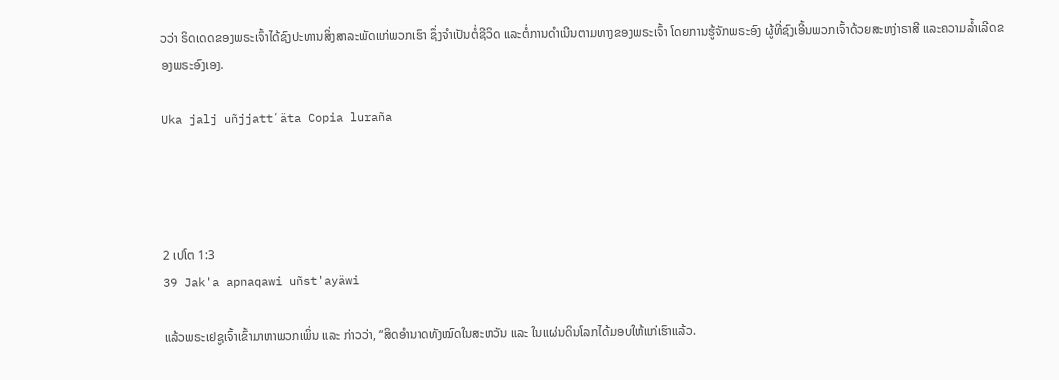ວວ່າ ຣິດເດດຂອງພຣະເຈົ້າໄດ້ຊົງປະທານສິ່ງສາລະພັດແກ່ພວກເຮົາ ຊຶ່ງຈຳເປັນຕໍ່ຊີວິດ ແລະຕໍ່ການດຳເນີນຕາມທາງຂອງພຣະເຈົ້າ ໂດຍການຮູ້ຈັກພຣະອົງ ຜູ້ທີ່ຊົງເອີ້ນພວກເຈົ້າດ້ວຍສະຫງ່າຣາສີ ແລະຄວາມລໍ້າເລີດຂອງພຣະອົງເອງ.

Uka jalj uñjjattʼäta Copia luraña




2 ເປໂຕ 1:3
39 Jak'a apnaqawi uñst'ayäwi

ແລ້ວພຣະເຢຊູເຈົ້າເຂົ້າມາຫາພວກເພິ່ນ ແລະ ກ່າວວ່າ, “ສິດອຳນາດທັງໝົດໃນສະຫວັນ ແລະ ໃນແຜ່ນດິນໂລກໄດ້ມອບໃຫ້ແກ່ເຮົາແລ້ວ.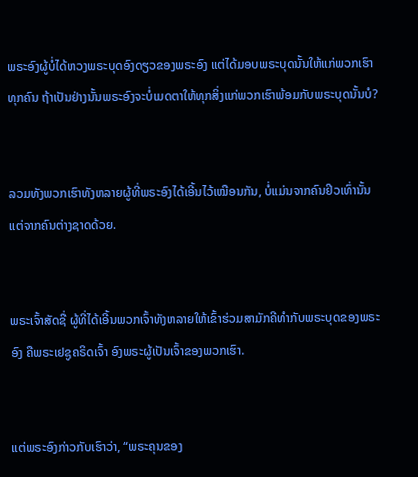ພຣະອົງຜູ້ບໍ່ໄດ້ຫວງພຣະບຸດອົງດຽວຂອງພຣະອົງ ແຕ່ໄດ້ມອບພຣະບຸດນັ້ນໃຫ້ແກ່ພວກເຮົາທຸກຄົນ ຖ້າເປັນຢ່າງນັ້ນພຣະອົງຈະບໍ່ເມດຕາໃຫ້ທຸກສິ່ງແກ່ພວກເຮົາພ້ອມກັບພຣະບຸດນັ້ນບໍ?


ລວມທັງພວກເຮົາທັງຫລາຍຜູ້ທີ່ພຣະອົງໄດ້ເອີ້ນໄວ້ເໝືອນກັນ, ບໍ່ແມ່ນຈາກຄົນຢິວເທົ່ານັ້ນ ແຕ່ຈາກຄົນຕ່າງຊາດດ້ວຍ.


ພຣະເຈົ້າສັດຊື່ ຜູ້ທີ່ໄດ້ເອີ້ນພວກເຈົ້າທັງຫລາຍໃຫ້ເຂົ້າຮ່ວມສາມັກຄີທຳກັບພຣະບຸດຂອງພຣະອົງ ຄືພຣະເຢຊູຄຣິດເຈົ້າ ອົງພຣະຜູ້ເປັນເຈົ້າຂອງພວກເຮົາ.


ແຕ່ພຣະອົງກ່າວກັບເຮົາວ່າ, “ພຣະຄຸນຂອງ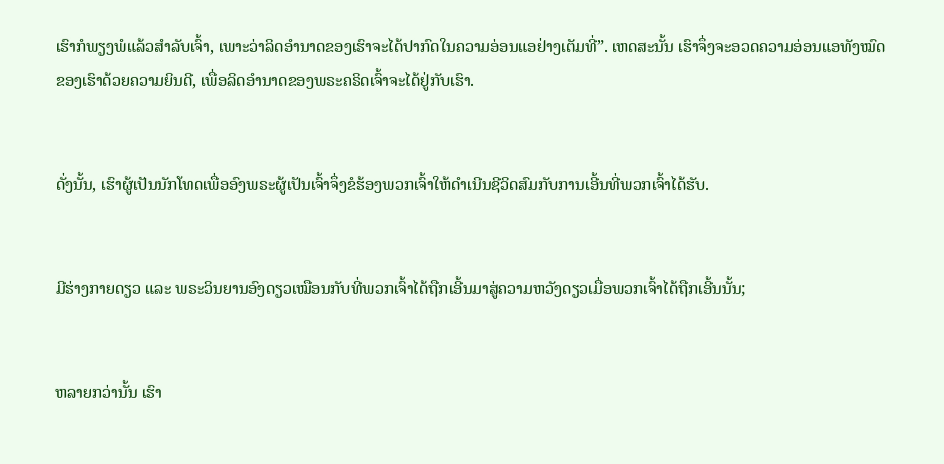ເຮົາກໍພຽງພໍແລ້ວສຳລັບເຈົ້າ, ເພາະວ່າລິດອຳນາດຂອງເຮົາຈະໄດ້ປາກົດໃນຄວາມອ່ອນແອຢ່າງເຕັມທີ່”. ເຫດສະນັ້ນ ເຮົາຈຶ່ງຈະອວດຄວາມອ່ອນແອທັງໝົດຂອງເຮົາດ້ວຍຄວາມຍິນດີ, ເພື່ອລິດອຳນາດຂອງພຣະຄຣິດເຈົ້າຈະໄດ້ຢູ່ກັບເຮົາ.


ດັ່ງນັ້ນ, ເຮົາຜູ້ເປັນນັກໂທດເພື່ອອົງພຣະຜູ້ເປັນເຈົ້າຈຶ່ງຂໍຮ້ອງພວກເຈົ້າໃຫ້ດຳເນີນຊີວິດສົມກັບການເອີ້ນທີ່ພວກເຈົ້າໄດ້ຮັບ.


ມີຮ່າງກາຍດຽວ ແລະ ພຣະວິນຍານອົງດຽວເໝືອນກັບທີ່ພວກເຈົ້າໄດ້ຖືກເອີ້ນມາສູ່ຄວາມຫວັງດຽວເມື່ອພວກເຈົ້າໄດ້ຖືກເອີ້ນນັ້ນ;


ຫລາຍກວ່ານັ້ນ ເຮົາ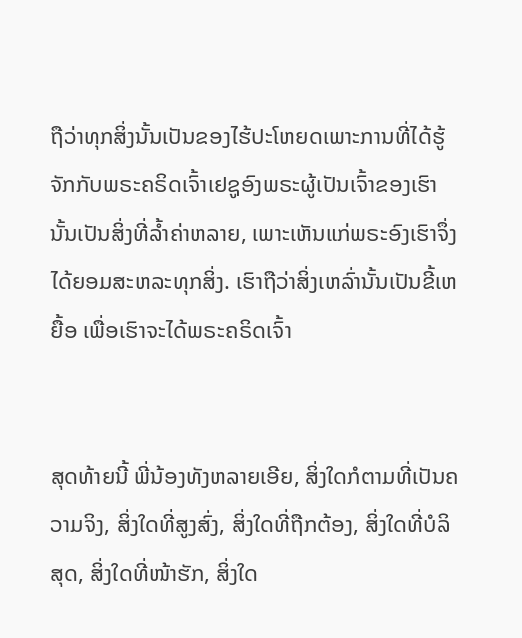ຖືວ່າທຸກສິ່ງນັ້ນເປັນຂອງໄຮ້ປະໂຫຍດເພາະການທີ່ໄດ້ຮູ້ຈັກກັບພຣະຄຣິດເຈົ້າເຢຊູອົງພຣະຜູ້ເປັນເຈົ້າຂອງເຮົານັ້ນເປັນສິ່ງທີ່ລໍ້າຄ່າຫລາຍ, ເພາະເຫັນແກ່ພຣະອົງເຮົາຈຶ່ງໄດ້ຍອມສະຫລະທຸກສິ່ງ. ເຮົາຖືວ່າສິ່ງເຫລົ່ານັ້ນເປັນຂີ້ເຫຍື້ອ ເພື່ອເຮົາຈະໄດ້ພຣະຄຣິດເຈົ້າ


ສຸດທ້າຍນີ້ ພີ່ນ້ອງທັງຫລາຍເອີຍ, ສິ່ງໃດກໍຕາມທີ່ເປັນຄວາມຈິງ, ສິ່ງໃດທີ່ສູງສົ່ງ, ສິ່ງໃດທີ່ຖືກຕ້ອງ, ສິ່ງໃດທີ່ບໍລິສຸດ, ສິ່ງໃດທີ່ໜ້າຮັກ, ສິ່ງໃດ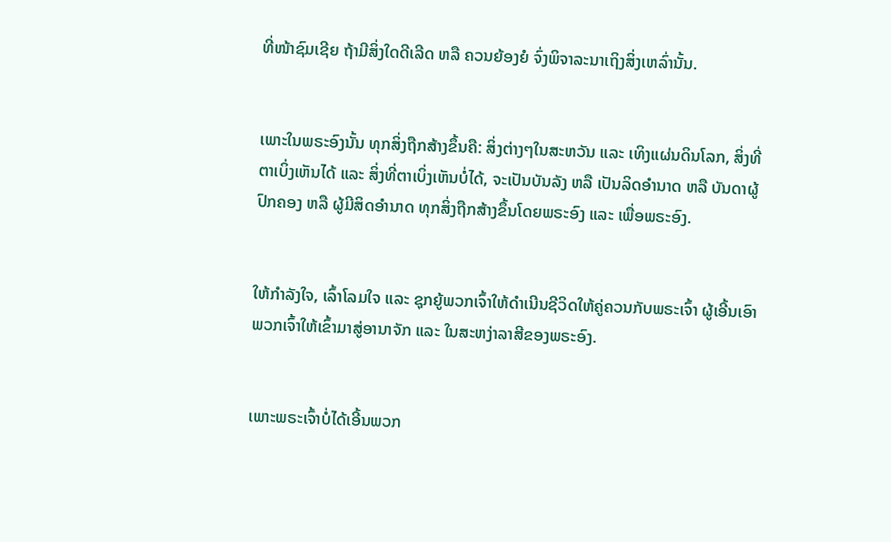ທີ່ໜ້າຊົມເຊີຍ ຖ້າມີສິ່ງໃດດີເລີດ ຫລື ຄວນຍ້ອງຍໍ ຈົ່ງພິຈາລະນາເຖິງສິ່ງເຫລົ່ານັ້ນ.


ເພາະໃນພຣະອົງນັ້ນ ທຸກສິ່ງຖືກສ້າງຂຶ້ນຄື: ສິ່ງຕ່າງໆໃນສະຫວັນ ແລະ ເທິງແຜ່ນດິນໂລກ, ສິ່ງທີ່ຕາເບິ່ງເຫັນໄດ້ ແລະ ສິ່ງທີ່ຕາເບິ່ງເຫັນບໍ່ໄດ້, ຈະເປັນບັນລັງ ຫລື ເປັນລິດອຳນາດ ຫລື ບັນດາຜູ້ປົກຄອງ ຫລື ຜູ້ມີສິດອຳນາດ ທຸກສິ່ງຖືກສ້າງຂຶ້ນໂດຍພຣະອົງ ແລະ ເພື່ອພຣະອົງ.


ໃຫ້ກຳລັງໃຈ, ເລົ້າໂລມໃຈ ແລະ ຊຸກຍູ້ພວກເຈົ້າໃຫ້ດຳເນີນຊີວິດໃຫ້ຄູ່ຄວນກັບພຣະເຈົ້າ ຜູ້ເອີ້ນເອົາພວກເຈົ້າໃຫ້ເຂົ້າມາສູ່ອານາຈັກ ແລະ ໃນສະຫງ່າລາສີຂອງພຣະອົງ.


ເພາະພຣະເຈົ້າບໍ່ໄດ້ເອີ້ນພວກ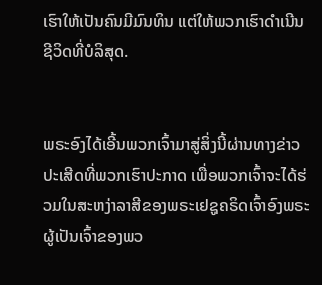ເຮົາໃຫ້ເປັນຄົນມີມົນທິນ ແຕ່ໃຫ້ພວກເຮົາດຳເນີນຊີວິດທີ່ບໍລິສຸດ.


ພຣະອົງໄດ້ເອີ້ນພວກເຈົ້າມາສູ່ສິ່ງນີ້ຜ່ານທາງຂ່າວປະເສີດທີ່ພວກເຮົາປະກາດ ເພື່ອພວກເຈົ້າຈະໄດ້ຮ່ວມໃນສະຫງ່າລາສີຂອງພຣະເຢຊູຄຣິດເຈົ້າອົງພຣະຜູ້ເປັນເຈົ້າຂອງພວ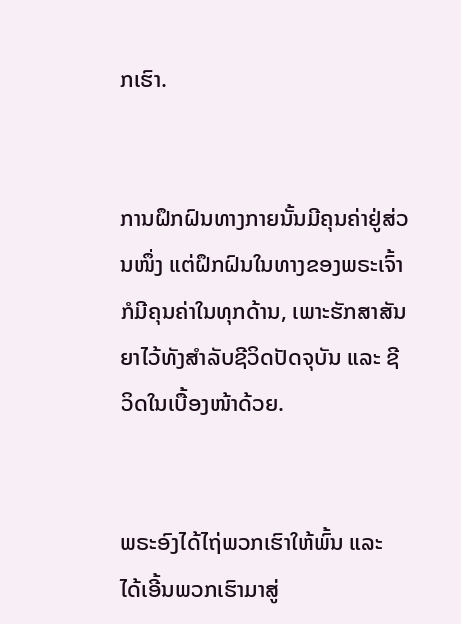ກເຮົາ.


ການຝຶກຝົນທາງກາຍນັ້ນມີຄຸນຄ່າຢູ່ສ່ວນໜຶ່ງ ແຕ່ຝຶກຝົນໃນທາງຂອງພຣະເຈົ້າກໍມີຄຸນຄ່າໃນທຸກດ້ານ, ເພາະຮັກສາສັນຍາໄວ້ທັງສຳລັບຊີວິດປັດຈຸບັນ ແລະ ຊີວິດໃນເບື້ອງໜ້າດ້ວຍ.


ພຣະອົງໄດ້ໄຖ່ພວກເຮົາໃຫ້ພົ້ນ ແລະ ໄດ້ເອີ້ນພວກເຮົາມາສູ່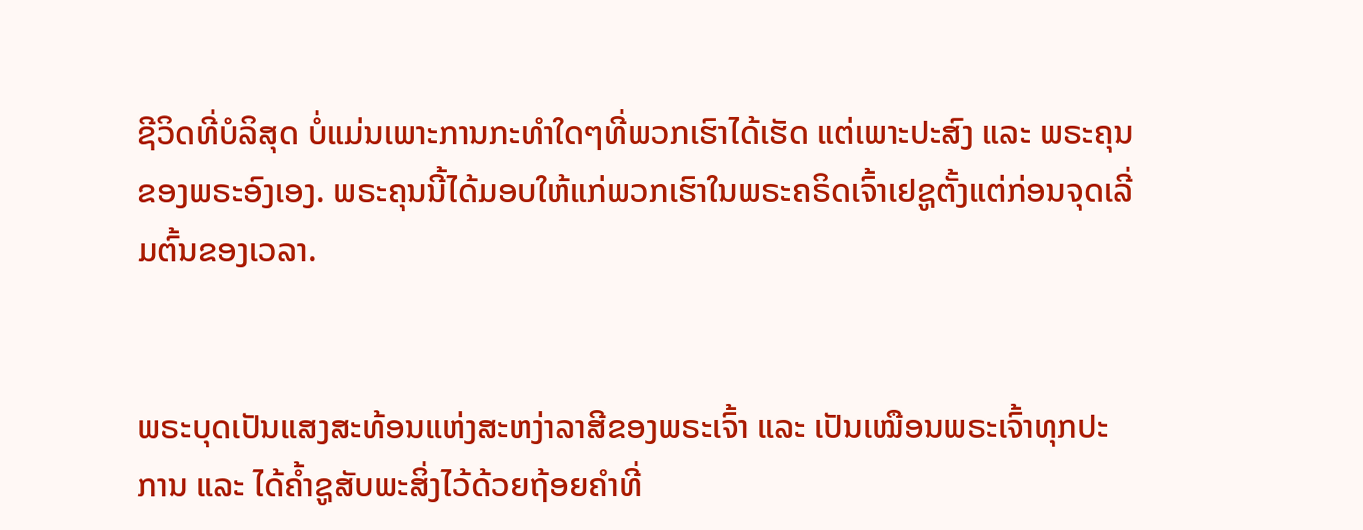ຊີວິດທີ່ບໍລິສຸດ ບໍ່ແມ່ນເພາະການກະທຳໃດໆທີ່ພວກເຮົາໄດ້ເຮັດ ແຕ່ເພາະປະສົງ ແລະ ພຣະຄຸນຂອງພຣະອົງເອງ. ພຣະຄຸນນີ້ໄດ້ມອບໃຫ້ແກ່ພວກເຮົາໃນພຣະຄຣິດເຈົ້າເຢຊູຕັ້ງແຕ່ກ່ອນຈຸດເລີ່ມຕົ້ນຂອງເວລາ.


ພຣະບຸດເປັນແສງສະທ້ອນແຫ່ງສະຫງ່າລາສີຂອງພຣະເຈົ້າ ແລະ ເປັນເໝືອນພຣະເຈົ້າທຸກປະການ ແລະ ໄດ້ຄ້ຳຊູສັບພະສິ່ງໄວ້ດ້ວຍຖ້ອຍຄຳທີ່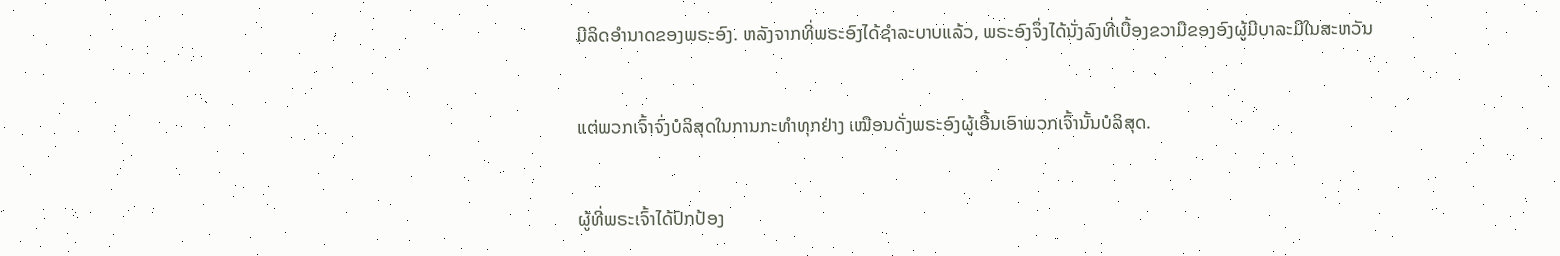ມີລິດອຳນາດຂອງພຣະອົງ. ຫລັງຈາກທີ່ພຣະອົງໄດ້ຊຳລະບາບແລ້ວ, ພຣະອົງຈຶ່ງໄດ້ນັ່ງລົງທີ່ເບື້ອງຂວາມືຂອງອົງຜູ້ມີບາລະມີໃນສະຫວັນ


ແຕ່ພວກເຈົ້າຈົ່ງບໍລິສຸດໃນການກະທຳທຸກຢ່າງ ເໝືອນດັ່ງພຣະອົງຜູ້ເອີ້ນເອົາພວກເຈົ້ານັ້ນບໍລິສຸດ.


ຜູ້ທີ່ພຣະເຈົ້າໄດ້ປົກປ້ອງ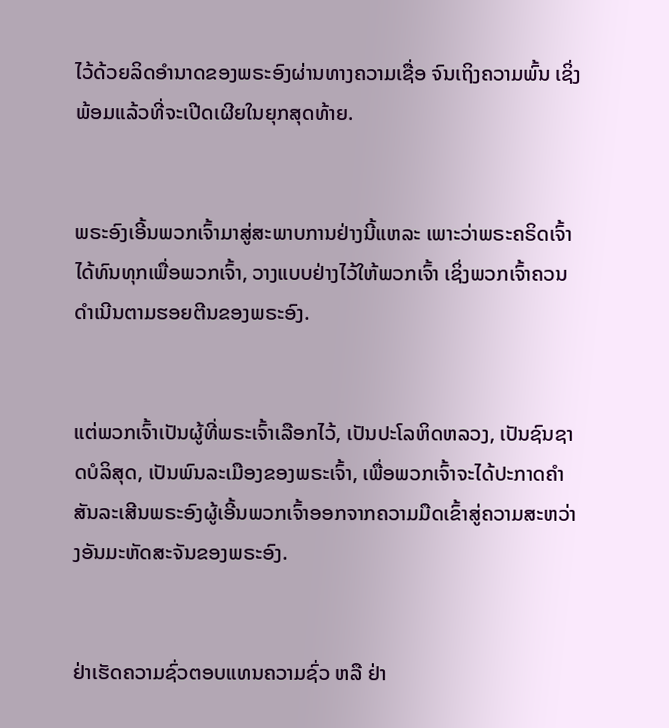ໄວ້ດ້ວຍລິດອຳນາດຂອງພຣະອົງຜ່ານທາງຄວາມເຊື່ອ ຈົນເຖິງຄວາມພົ້ນ ເຊິ່ງພ້ອມແລ້ວທີ່ຈະເປີດເຜີຍໃນຍຸກສຸດທ້າຍ.


ພຣະອົງເອີ້ນພວກເຈົ້າມາສູ່ສະພາບການຢ່າງນີ້ແຫລະ ເພາະວ່າພຣະຄຣິດເຈົ້າໄດ້ທົນທຸກເພື່ອພວກເຈົ້າ, ວາງແບບຢ່າງໄວ້ໃຫ້ພວກເຈົ້າ ເຊິ່ງພວກເຈົ້າຄວນດຳເນີນຕາມຮອຍຕີນຂອງພຣະອົງ.


ແຕ່ພວກເຈົ້າເປັນຜູ້ທີ່ພຣະເຈົ້າເລືອກໄວ້, ເປັນປະໂລຫິດຫລວງ, ເປັນຊົນຊາດບໍລິສຸດ, ເປັນພົນລະເມືອງຂອງພຣະເຈົ້າ, ເພື່ອພວກເຈົ້າຈະໄດ້ປະກາດຄຳສັນລະເສີນພຣະອົງຜູ້ເອີ້ນພວກເຈົ້າອອກຈາກຄວາມມືດເຂົ້າສູ່ຄວາມສະຫວ່າງອັນມະຫັດສະຈັນຂອງພຣະອົງ.


ຢ່າເຮັດຄວາມຊົ່ວຕອບແທນຄວາມຊົ່ວ ຫລື ຢ່າ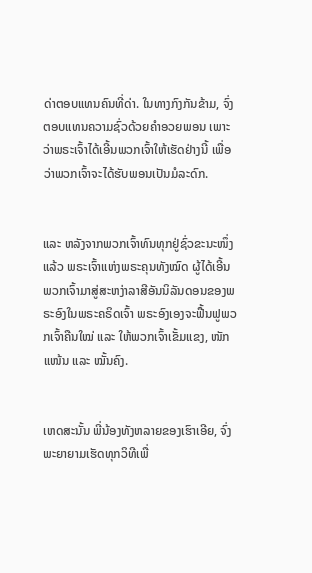ດ່າຕອບແທນຄົນທີ່ດ່າ. ໃນທາງກົງກັນຂ້າມ, ຈົ່ງຕອບແທນຄວາມຊົ່ວດ້ວຍຄຳອວຍພອນ ເພາະວ່າພຣະເຈົ້າໄດ້ເອີ້ນພວກເຈົ້າໃຫ້ເຮັດຢ່າງນີ້ ເພື່ອວ່າພວກເຈົ້າຈະໄດ້ຮັບພອນເປັນມໍລະດົກ.


ແລະ ຫລັງຈາກພວກເຈົ້າທົນທຸກຢູ່ຊົ່ວຂະນະໜຶ່ງແລ້ວ ພຣະເຈົ້າແຫ່ງພຣະຄຸນທັງໝົດ ຜູ້ໄດ້ເອີ້ນພວກເຈົ້າມາສູ່ສະຫງ່າລາສີອັນນິລັນດອນຂອງພຣະອົງໃນພຣະຄຣິດເຈົ້າ ພຣະອົງເອງຈະຟື້ນຟູພວກເຈົ້າຄືນໃໝ່ ແລະ ໃຫ້ພວກເຈົ້າເຂັ້ມແຂງ, ໜັກແໜ້ນ ແລະ ໝັ້ນຄົງ.


ເຫດສະນັ້ນ ພີ່ນ້ອງທັງຫລາຍຂອງເຮົາເອີຍ, ຈົ່ງພະຍາຍາມເຮັດທຸກວິທີເພື່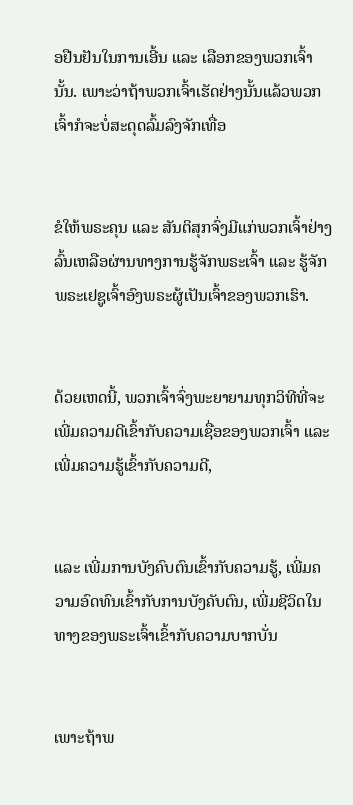ອຢືນຢັນໃນການເອີ້ນ ແລະ ເລືອກຂອງພວກເຈົ້ານັ້ນ. ເພາະວ່າຖ້າພວກເຈົ້າເຮັດຢ່າງນັ້ນແລ້ວພວກເຈົ້າກໍຈະບໍ່ສະດຸດລົ້ມລົງຈັກເທື່ອ


ຂໍໃຫ້ພຣະຄຸນ ແລະ ສັນຕິສຸກຈົ່ງມີແກ່ພວກເຈົ້າຢ່າງລົ້ນເຫລືອຜ່ານທາງການຮູ້ຈັກພຣະເຈົ້າ ແລະ ຮູ້ຈັກພຣະເຢຊູເຈົ້າອົງພຣະຜູ້ເປັນເຈົ້າຂອງພວກເຮົາ.


ດ້ວຍເຫດນີ້, ພວກເຈົ້າຈົ່ງພະຍາຍາມທຸກວິທີທີ່ຈະເພີ່ມຄວາມດີເຂົ້າກັບຄວາມເຊື່ອຂອງພວກເຈົ້າ ແລະ ເພີ່ມຄວາມຮູ້ເຂົ້າກັບຄວາມດີ,


ແລະ ເພີ່ມການບັງຄົບຕົນເຂົ້າກັບຄວາມຮູ້, ເພີ່ມຄວາມອົດທົນເຂົ້າກັບການບັງຄັບຕົນ, ເພີ່ມຊີວິດໃນທາງຂອງພຣະເຈົ້າເຂົ້າກັບຄວາມບາກບັ່ນ


ເພາະຖ້າພ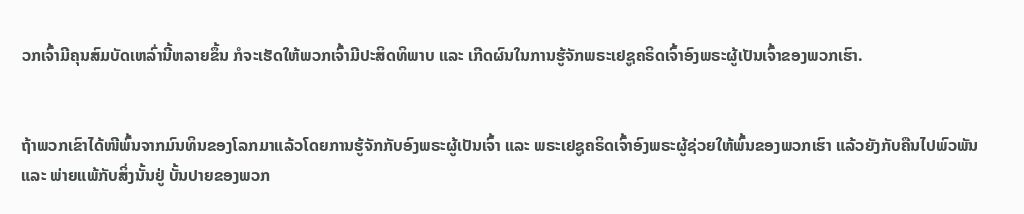ວກເຈົ້າມີຄຸນສົມບັດເຫລົ່ານີ້ຫລາຍຂຶ້ນ ກໍຈະເຮັດໃຫ້ພວກເຈົ້າມີປະສິດທິພາບ ແລະ ເກີດຜົນໃນການຮູ້ຈັກພຣະເຢຊູຄຣິດເຈົ້າອົງພຣະຜູ້ເປັນເຈົ້າຂອງພວກເຮົາ.


ຖ້າພວກເຂົາໄດ້ໜີພົ້ນຈາກມົນທິນຂອງໂລກມາແລ້ວໂດຍການຮູ້ຈັກກັບອົງພຣະຜູ້ເປັນເຈົ້າ ແລະ ພຣະເຢຊູຄຣິດເຈົ້າອົງພຣະຜູ້ຊ່ວຍໃຫ້ພົ້ນຂອງພວກເຮົາ ແລ້ວຍັງກັບຄືນໄປພົວພັນ ແລະ ພ່າຍແພ້ກັບສິ່ງນັ້ນຢູ່ ບັ້ນປາຍຂອງພວກ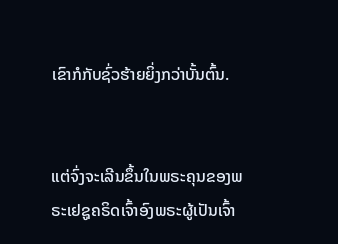ເຂົາກໍກັບຊົ່ວຮ້າຍຍິ່ງກວ່າບັ້ນຕົ້ນ.


ແຕ່ຈົ່ງຈະເລີນຂຶ້ນໃນພຣະຄຸນຂອງພຣະເຢຊູຄຣິດເຈົ້າອົງພຣະຜູ້ເປັນເຈົ້າ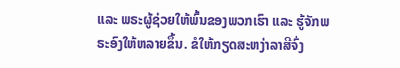ແລະ ພຣະຜູ້ຊ່ວຍໃຫ້ພົ້ນຂອງພວກເຮົາ ແລະ ຮູ້ຈັກພຣະອົງໃຫ້ຫລາຍຂຶ້ນ. ຂໍໃຫ້ກຽດສະຫງ່າລາສີຈົ່ງ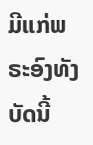ມີແກ່ພຣະອົງທັງບັດນີ້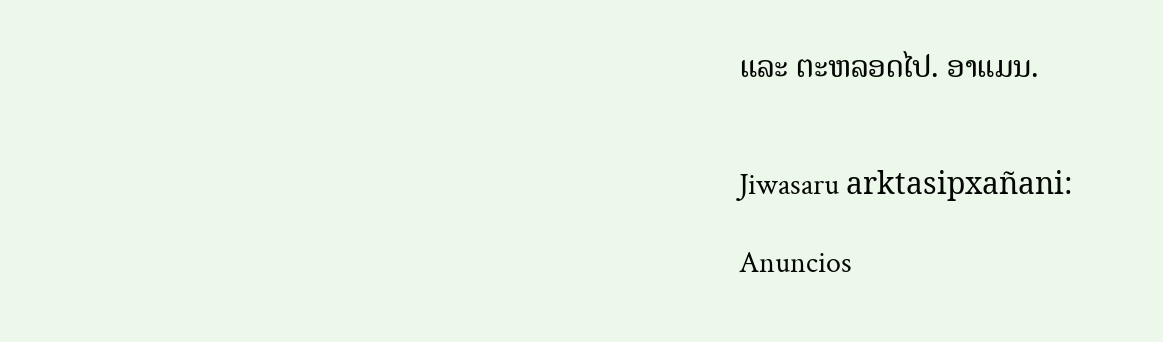ແລະ ຕະຫລອດໄປ. ອາແມນ.


Jiwasaru arktasipxañani:

Anuncios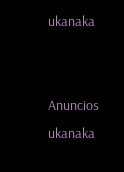ukanaka


Anuncios ukanaka